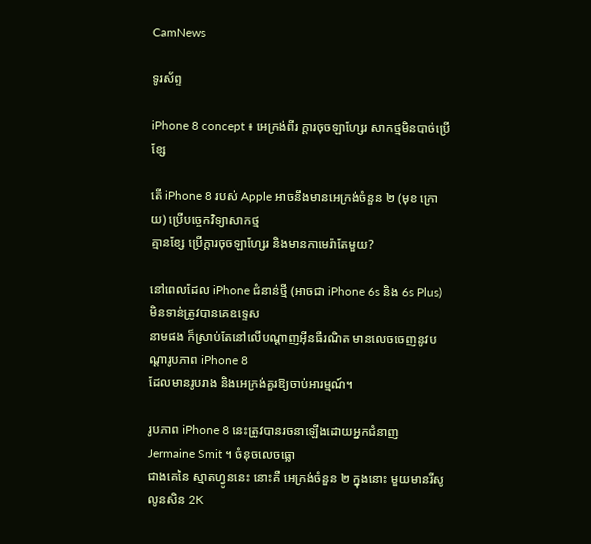CamNews

ទូរស័ព្ទ

iPhone 8 concept ៖ អេក្រង់ពីរ ក្ដារចុចឡាហ្សែរ សាកថ្មមិនបាច់ប្រើខ្សែ

តើ iPhone 8 របស់ Apple អាចនឹងមានអេក្រង់ចំនួន ២ (មុខ ក្រោយ) ប្រើបច្ចេកវិទ្យាសាកថ្ម
គ្មានខ្សែ ប្រើក្ដារចុចឡាហ្សែរ និងមានកាមេរ៉ាតែមួយ?

នៅពេលដែល iPhone ជំនាន់ថ្មី (អាចជា iPhone 6s និង 6s Plus) មិនទាន់ត្រូវបានគេឧទ្ទេស
នាមផង ក៏ស្រាប់តែនៅលើបណ្ដាញអ៊ីនធឺរណិត មានលេចចេញនូវបណ្ដារូបភាព iPhone 8
ដែលមានរូបរាង និងអេក្រង់គួរឱ្យចាប់អារម្មណ៍។

រូបភាព iPhone 8 នេះត្រូវបានរចនាឡើងដោយអ្នកជំនាញ Jermaine Smit ។ ចំនុចលេចធ្លោ
ជាងគេនៃ ស្មាតហ្វូននេះ នោះគឺ អេក្រង់ចំនួន ២ ក្នុងនោះ មួយមានរីសូលូនសិន 2K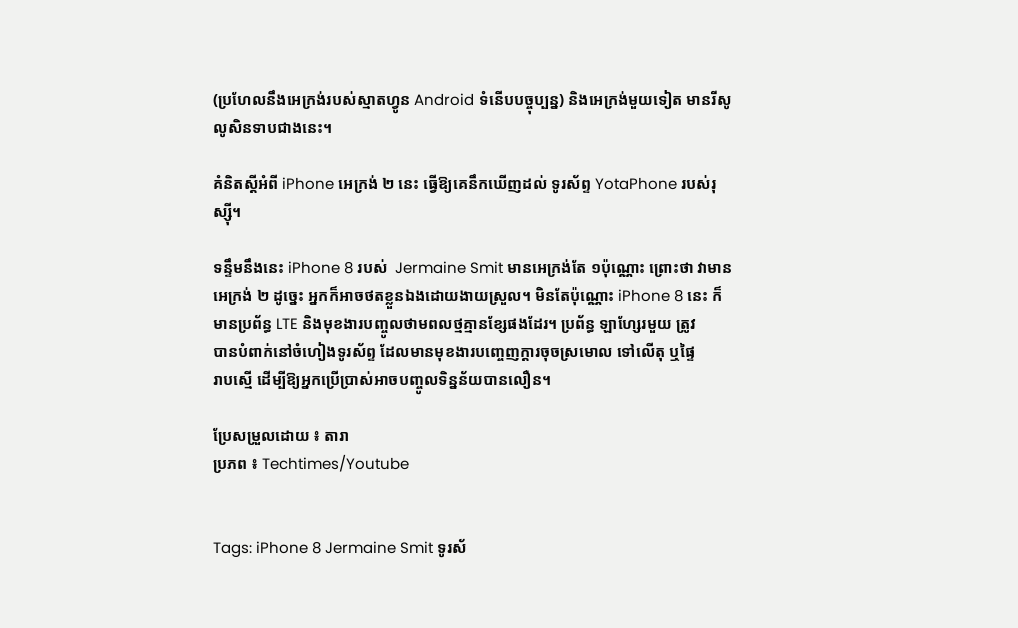(ប្រហែលនឹងអេក្រង់របស់ស្មាតហ្វូន Android ទំនើបបច្ចុប្បន្ន) និងអេក្រង់មួយទៀត មានរីសូ
លូសិនទាបជាងនេះ។

គំនិតស្ដីអំពី iPhone អេក្រង់ ២ នេះ ធ្វើឱ្យគេនឹកឃើញដល់ ទូរស័ព្ទ YotaPhone របស់រុស្ស៊ី។

ទន្ទឹមនឹងនេះ iPhone 8 របស់  Jermaine Smit មានអេក្រង់តែ ១ប៉ុណ្ណោះ ព្រោះថា វាមាន
អេក្រង់ ២ ដូច្នេះ អ្នកក៏អាចថតខ្លួនឯងដោយងាយស្រួល។ មិនតែប៉ុណ្ណោះ iPhone 8 នេះ ក៏
មានប្រព័ន្ធ LTE និងមុខងារបញ្ចូលថាមពលថ្មគ្មានខ្សែផងដែរ។ ប្រព័ន្ធ ឡាហ្សែរមួយ ត្រូវ
បានបំពាក់នៅចំហៀងទូរស័ព្ទ ដែលមានមុខងារបញ្ចេញក្ដារចុចស្រមោល ទៅលើតុ ឬផ្ទៃ
រាបស្មើ ដើម្បីឱ្យអ្នកប្រើប្រាស់អាចបញ្ចូលទិន្នន័យបានលឿន។

ប្រែសម្រួលដោយ ៖ តារា
ប្រភព ៖ Techtimes/Youtube


Tags: iPhone 8 Jermaine Smit ទូរស័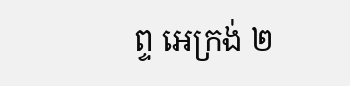ព្ទ អេក្រង់ ២